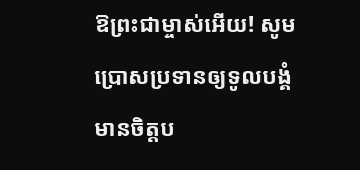ឱព្រះជាម្ចាស់អើយ! សូមប្រោសប្រទានឲ្យទូលបង្គំមានចិត្តប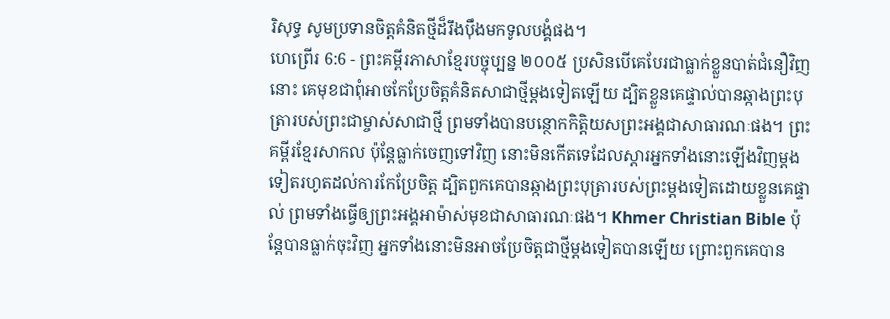រិសុទ្ធ សូមប្រទានចិត្តគំនិតថ្មីដ៏រឹងប៉ឹងមកទូលបង្គំផង។
ហេព្រើរ 6:6 - ព្រះគម្ពីរភាសាខ្មែរបច្ចុប្បន្ន ២០០៥ ប្រសិនបើគេបែរជាធ្លាក់ខ្លួនបាត់ជំនឿវិញនោះ គេមុខជាពុំអាចកែប្រែចិត្តគំនិតសាជាថ្មីម្ដងទៀតឡើយ ដ្បិតខ្លួនគេផ្ទាល់បានឆ្កាងព្រះបុត្រារបស់ព្រះជាម្ចាស់សាជាថ្មី ព្រមទាំងបានបន្ថោកកិត្តិយសព្រះអង្គជាសាធារណៈផង។ ព្រះគម្ពីរខ្មែរសាកល ប៉ុន្តែធ្លាក់ចេញទៅវិញ នោះមិនកើតទេដែលស្ដារអ្នកទាំងនោះឡើងវិញម្ដងទៀតរហូតដល់ការកែប្រែចិត្ត ដ្បិតពួកគេបានឆ្កាងព្រះបុត្រារបស់ព្រះម្ដងទៀតដោយខ្លួនគេផ្ទាល់ ព្រមទាំងធ្វើឲ្យព្រះអង្គអាម៉ាស់មុខជាសាធារណៈផង។ Khmer Christian Bible ប៉ុន្ដែបានធ្លាក់ចុះវិញ អ្នកទាំងនោះមិនអាចប្រែចិត្តជាថ្មីម្ដងទៀតបានឡើយ ព្រោះពួកគេបាន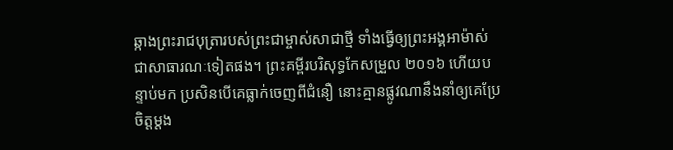ឆ្កាងព្រះរាជបុត្រារបស់ព្រះជាម្ចាស់សាជាថ្មី ទាំងធ្វើឲ្យព្រះអង្គអាម៉ាស់ជាសាធារណៈទៀតផង។ ព្រះគម្ពីរបរិសុទ្ធកែសម្រួល ២០១៦ ហើយបន្ទាប់មក ប្រសិនបើគេធ្លាក់ចេញពីជំនឿ នោះគ្មានផ្លូវណានឹងនាំឲ្យគេប្រែចិត្តម្តង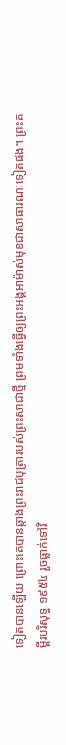ទៀតបានឡើយ ព្រោះគេបានឆ្កាងព្រះរាជបុត្រារបស់ព្រះសាជាថ្មី ព្រមទាំងធ្វើឲ្យព្រះអង្គអាម៉ាស់មុខជាសាធារណៈទៀតផង។ ព្រះគម្ពីរបរិសុទ្ធ ១៩៥៤ រួចធ្លាក់ទៅវិ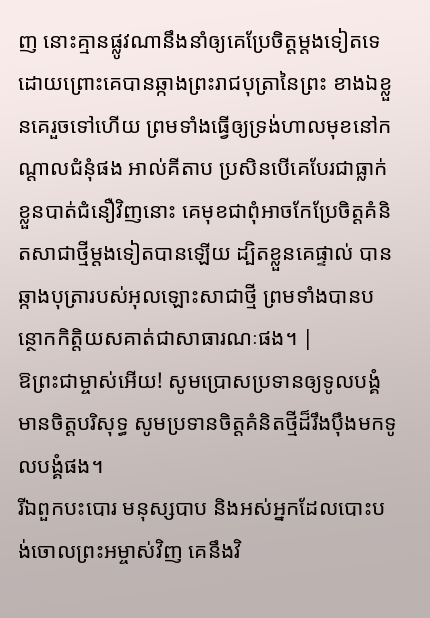ញ នោះគ្មានផ្លូវណានឹងនាំឲ្យគេប្រែចិត្តម្តងទៀតទេ ដោយព្រោះគេបានឆ្កាងព្រះរាជបុត្រានៃព្រះ ខាងឯខ្លួនគេរួចទៅហើយ ព្រមទាំងធ្វើឲ្យទ្រង់ហាលមុខនៅកណ្តាលជំនុំផង អាល់គីតាប ប្រសិនបើគេបែរជាធ្លាក់ខ្លួនបាត់ជំនឿវិញនោះ គេមុខជាពុំអាចកែប្រែចិត្ដគំនិតសាជាថ្មីម្ដងទៀតបានឡើយ ដ្បិតខ្លួនគេផ្ទាល់ បានឆ្កាងបុត្រារបស់អុលឡោះសាជាថ្មី ព្រមទាំងបានបន្ថោកកិត្ដិយសគាត់ជាសាធារណៈផង។ |
ឱព្រះជាម្ចាស់អើយ! សូមប្រោសប្រទានឲ្យទូលបង្គំមានចិត្តបរិសុទ្ធ សូមប្រទានចិត្តគំនិតថ្មីដ៏រឹងប៉ឹងមកទូលបង្គំផង។
រីឯពួកបះបោរ មនុស្សបាប និងអស់អ្នកដែលបោះបង់ចោលព្រះអម្ចាស់វិញ គេនឹងវិ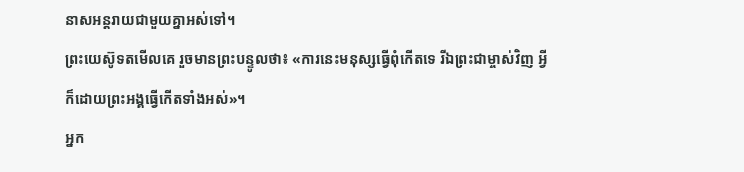នាសអន្តរាយជាមួយគ្នាអស់ទៅ។
ព្រះយេស៊ូទតមើលគេ រួចមានព្រះបន្ទូលថា៖ «ការនេះមនុស្សធ្វើពុំកើតទេ រីឯព្រះជាម្ចាស់វិញ អ្វីក៏ដោយព្រះអង្គធ្វើកើតទាំងអស់»។
អ្នក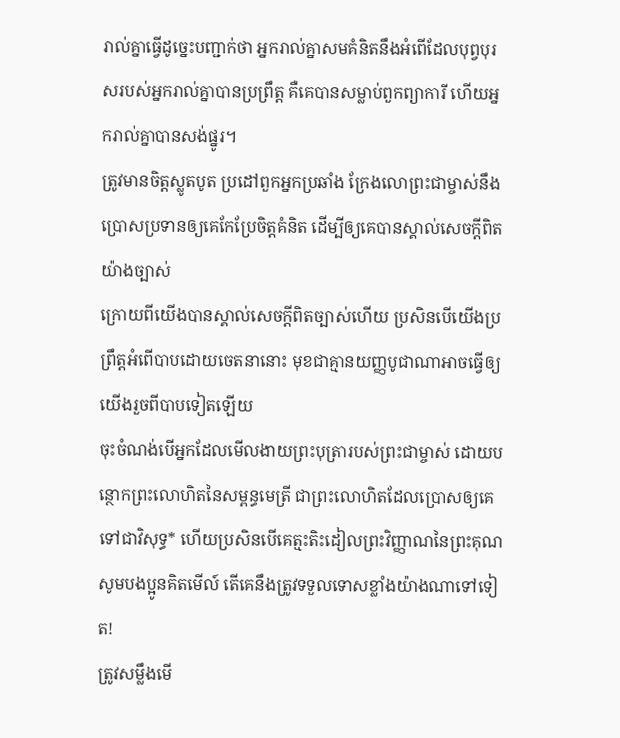រាល់គ្នាធ្វើដូច្នេះបញ្ជាក់ថា អ្នករាល់គ្នាសមគំនិតនឹងអំពើដែលបុព្វបុរសរបស់អ្នករាល់គ្នាបានប្រព្រឹត្ត គឺគេបានសម្លាប់ពួកព្យាការី ហើយអ្នករាល់គ្នាបានសង់ផ្នូរ។
ត្រូវមានចិត្តស្លូតបូត ប្រដៅពួកអ្នកប្រឆាំង ក្រែងលោព្រះជាម្ចាស់នឹងប្រោសប្រទានឲ្យគេកែប្រែចិត្តគំនិត ដើម្បីឲ្យគេបានស្គាល់សេចក្ដីពិតយ៉ាងច្បាស់
ក្រោយពីយើងបានស្គាល់សេចក្ដីពិតច្បាស់ហើយ ប្រសិនបើយើងប្រព្រឹត្តអំពើបាបដោយចេតនានោះ មុខជាគ្មានយញ្ញបូជាណាអាចធ្វើឲ្យយើងរួចពីបាបទៀតឡើយ
ចុះចំណង់បើអ្នកដែលមើលងាយព្រះបុត្រារបស់ព្រះជាម្ចាស់ ដោយបន្ថោកព្រះលោហិតនៃសម្ពន្ធមេត្រី ជាព្រះលោហិតដែលប្រោសឲ្យគេទៅជាវិសុទ្ធ* ហើយប្រសិនបើគេត្មះតិះដៀលព្រះវិញ្ញាណនៃព្រះគុណ សូមបងប្អូនគិតមើល៍ តើគេនឹងត្រូវទទួលទោសខ្លាំងយ៉ាងណាទៅទៀត!
ត្រូវសម្លឹងមើ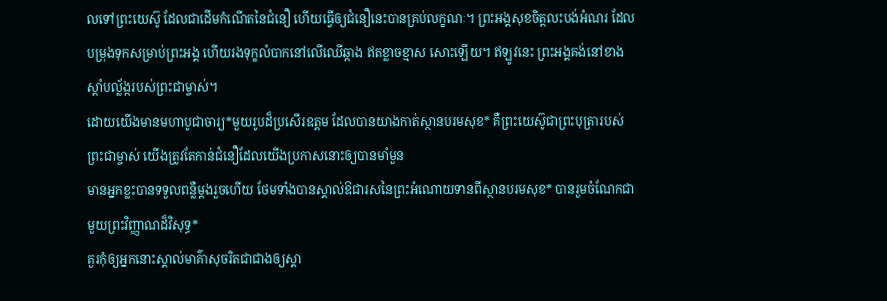លទៅព្រះយេស៊ូ ដែលជាដើមកំណើតនៃជំនឿ ហើយធ្វើឲ្យជំនឿនេះបានគ្រប់លក្ខណៈ។ ព្រះអង្គសុខចិត្តលះបង់អំណរ ដែលបម្រុងទុកសម្រាប់ព្រះអង្គ ហើយរងទុក្ខលំបាកនៅលើឈើឆ្កាង ឥតខ្លាចខ្មាស សោះឡើយ។ ឥឡូវនេះ ព្រះអង្គគង់នៅខាងស្ដាំបល្ល័ង្ករបស់ព្រះជាម្ចាស់។
ដោយយើងមានមហាបូជាចារ្យ*មួយរូបដ៏ប្រសើរឧត្ដម ដែលបានយាងកាត់ស្ថានបរមសុខ* គឺព្រះយេស៊ូជាព្រះបុត្រារបស់ព្រះជាម្ចាស់ យើងត្រូវតែកាន់ជំនឿដែលយើងប្រកាសនោះឲ្យបានមាំមួន
មានអ្នកខ្លះបានទទួលពន្លឺម្ដងរួចហើយ ថែមទាំងបានស្គាល់ឱជារសនៃព្រះអំណោយទានពីស្ថានបរមសុខ* បានរួមចំណែកជាមួយព្រះវិញ្ញាណដ៏វិសុទ្ធ*
គួរកុំឲ្យអ្នកនោះស្គាល់មាគ៌ាសុចរិតជាជាងឲ្យស្គា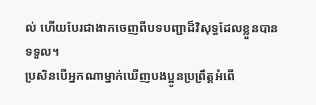ល់ ហើយបែរជាងាកចេញពីបទបញ្ជាដ៏វិសុទ្ធដែលខ្លួនបានទទួល។
ប្រសិនបើអ្នកណាម្នាក់ឃើញបងប្អូនប្រព្រឹត្តអំពើ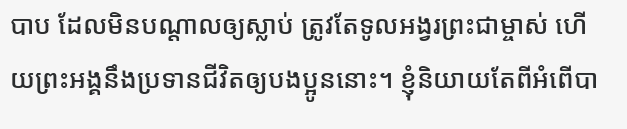បាប ដែលមិនបណ្ដាលឲ្យស្លាប់ ត្រូវតែទូលអង្វរព្រះជាម្ចាស់ ហើយព្រះអង្គនឹងប្រទានជីវិតឲ្យបងប្អូននោះ។ ខ្ញុំនិយាយតែពីអំពើបា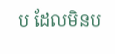ប ដែលមិនប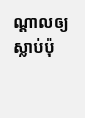ណ្ដាលឲ្យស្លាប់ប៉ុ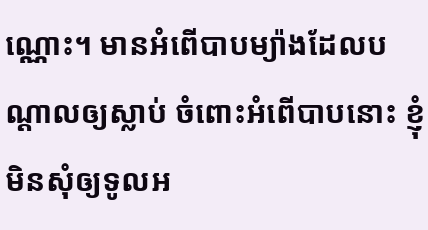ណ្ណោះ។ មានអំពើបាបម្យ៉ាងដែលបណ្ដាលឲ្យស្លាប់ ចំពោះអំពើបាបនោះ ខ្ញុំមិនសុំឲ្យទូលអ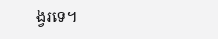ង្វរទេ។